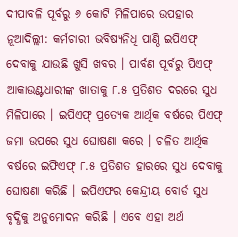ଦୀପାବଳି ପୂର୍ବରୁ ୬ କୋଟି ମିଳିପାରେ ଉପହାର
ନୂଆଦିଲ୍ଲୀ: କର୍ମଚାରୀ ଭବିଷ୍ୟନିଧି ପାଣ୍ଠି ଇପିଏଫ୍ ଦେବାକୁ ଯାଉଛି ଖୁସି ଖବର । ପାର୍ବଣ ପୂର୍ବରୁ ପିଏଫ୍ ଆକାଉଣ୍ଟଧାରୀଙ୍କ ଖାତାକୁ ୮.୫ ପ୍ରତିଶତ ଦରରେ ସୁଧ ମିଳିପାରେ । ଇପିଏଫ୍ ପ୍ରତ୍ୟେକ ଆର୍ଥିକ ବର୍ଷରେ ପିଏଫ୍ ଜମା ଉପରେ ସୁଧ ଘୋଷଣା କରେ । ଚଳିତ ଆର୍ଥିକ ବର୍ଷରେ ଇଫିଏଫ୍ ୮.୫ ପ୍ରତିଶତ ହାରରେ ସୁଧ ଦେବାକୁ ଘୋଷଣା କରିଛି । ଇପିଏଫର କେନ୍ଦ୍ରୀୟ ବୋର୍ଡ ସୁଧ ବୃଦ୍ଧିକୁ ଅନୁମୋଦନ କରିଛି । ଏବେ ଏହା ଅର୍ଥ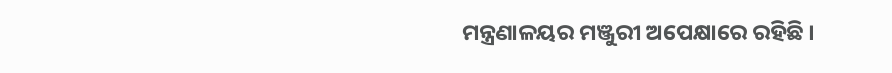ମନ୍ତ୍ରଣାଳୟର ମଞ୍ଜୁରୀ ଅପେକ୍ଷାରେ ରହିଛି ।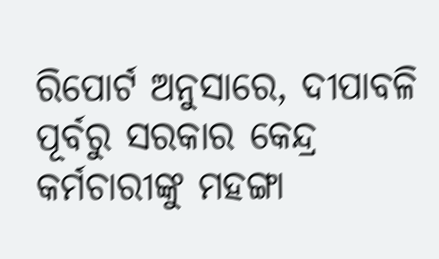ରିପୋର୍ଟ ଅନୁସାରେ, ଦୀପାବଳି ପୂର୍ବରୁ ସରକାର କେନ୍ଦ୍ର କର୍ମଚାରୀଙ୍କୁ ମହଙ୍ଗା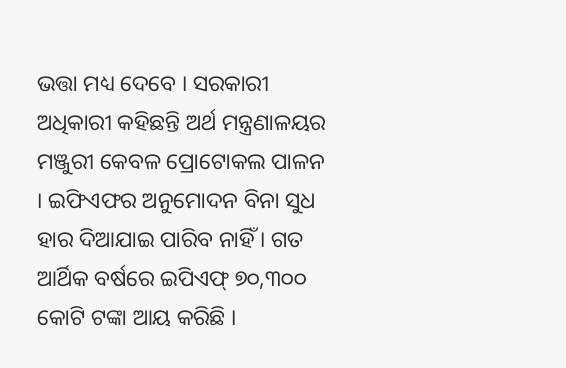ଭତ୍ତା ମଧ୍ୟ ଦେବେ । ସରକାରୀ ଅଧିକାରୀ କହିଛନ୍ତି ଅର୍ଥ ମନ୍ତ୍ରଣାଳୟର ମଞ୍ଜୁରୀ କେବଳ ପ୍ରୋଟୋକଲ ପାଳନ । ଇଫିଏଫର ଅନୁମୋଦନ ବିନା ସୁଧ ହାର ଦିଆଯାଇ ପାରିବ ନାହିଁ । ଗତ ଆର୍ଥିକ ବର୍ଷରେ ଇପିଏଫ୍ ୭୦,୩୦୦ କୋଟି ଟଙ୍କା ଆୟ କରିଛି ।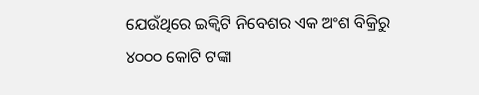ଯେଉଁଥିରେ ଇକ୍ୱିଟି ନିବେଶର ଏକ ଅଂଶ ବିକ୍ରିରୁ ୪୦୦୦ କୋଟି ଟଙ୍କା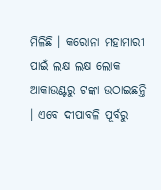ମିଳିଛି । କରୋନା ମହାମାରୀ ପାଇଁ ଲକ୍ଷ ଲକ୍ଷ ଲୋକ ଆକାଉଣ୍ଟରୁ ଟଙ୍କା ଉଠାଇଛନ୍ତି । ଏବେ ଦୀପାବଳି ପୂର୍ବରୁ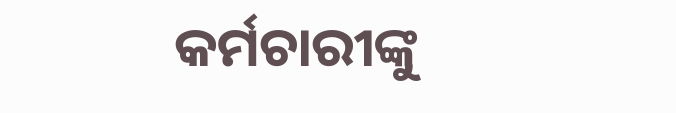କର୍ମଚାରୀଙ୍କୁ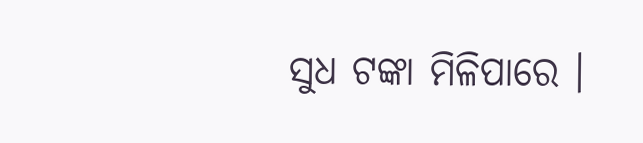ସୁଧ ଟଙ୍କା ମିଳିପାରେ ।